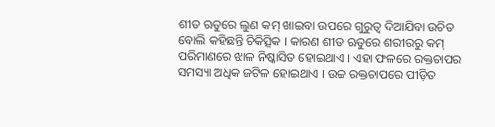ଶୀତ ଋତୁରେ ଲୁଣ କମ୍ ଖାଇବା ଉପରେ ଗୁରୁତ୍ୱ ଦିଆଯିବା ଉଚିତ ବୋଲି କହିଛନ୍ତି ଚିକିତ୍ସିକ । କାରଣ ଶୀତ ଋତୁରେ ଶରୀରରୁ କମ୍ ପରିମାଣରେ ଝାଳ ନିଷ୍କାସିତ ହୋଇଥାଏ । ଏହା ଫଳରେ ରକ୍ତଚାପର ସମସ୍ୟା ଅଧିକ ଜଟିଳ ହୋଇଥାଏ । ଉଚ୍ଚ ରକ୍ତଚାପରେ ପୀଡ଼ିତ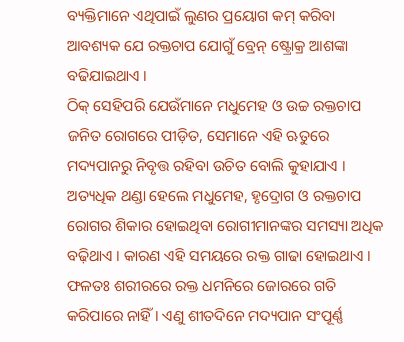ବ୍ୟକ୍ତିମାନେ ଏଥିପାଇଁ ଲୁଣର ପ୍ରୟୋଗ କମ୍ କରିବା ଆବଶ୍ୟକ ଯେ ରକ୍ତଚାପ ଯୋଗୁଁ ବ୍ରେନ୍ ଷ୍ଟ୍ରୋକ୍ର ଆଶଙ୍କା ବଢିଯାଇଥାଏ ।
ଠିକ୍ ସେହିପରି ଯେଉଁମାନେ ମଧୁମେହ ଓ ଉଚ୍ଚ ରକ୍ତଚାପ ଜନିତ ରୋଗରେ ପୀଡ଼ିତ, ସେମାନେ ଏହି ଋତୁରେ ମଦ୍ୟପାନରୁ ନିବୃତ୍ତ ରହିବା ଉଚିତ ବୋଲି କୁହାଯାଏ । ଅତ୍ୟଧିକ ଥଣ୍ଡା ହେଲେ ମଧୁମେହ, ହୃଦ୍ରୋଗ ଓ ରକ୍ତଚାପ ରୋଗର ଶିକାର ହୋଇଥିବା ରୋଗୀମାନଙ୍କର ସମସ୍ୟା ଅଧିକ ବଢ଼ିଥାଏ । କାରଣ ଏହି ସମୟରେ ରକ୍ତ ଗାଢା ହୋଇଥାଏ । ଫଳତଃ ଶରୀରରେ ରକ୍ତ ଧମନିରେ ଜୋରରେ ଗତି କରିପାରେ ନାହିଁ । ଏଣୁ ଶୀତଦିନେ ମଦ୍ୟପାନ ସଂପୂର୍ଣ୍ଣ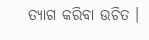ତ୍ୟାଗ କରିବା ଉଚିତ ।